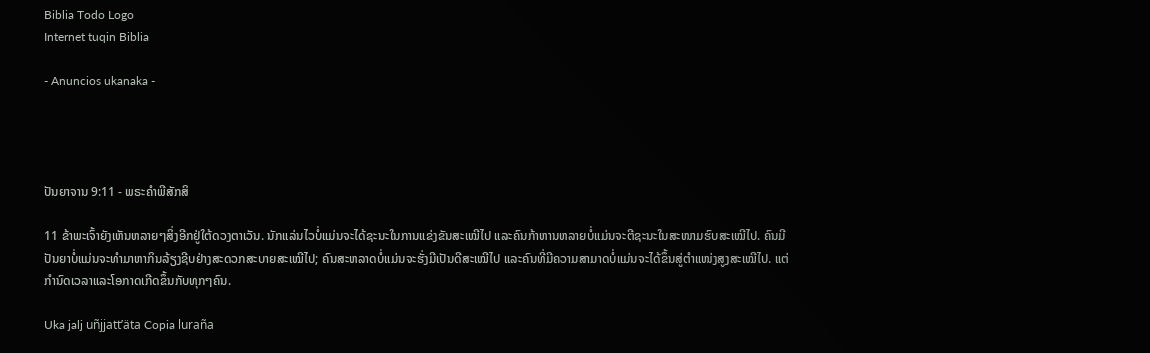Biblia Todo Logo
Internet tuqin Biblia

- Anuncios ukanaka -




ປັນຍາຈານ 9:11 - ພຣະຄຳພີສັກສິ

11 ຂ້າພະເຈົ້າຍັງເຫັນຫລາຍໆສິ່ງອີກຢູ່ໃຕ້ດວງຕາເວັນ. ນັກແລ່ນໄວບໍ່ແມ່ນຈະໄດ້ຊະນະໃນການແຂ່ງຂັນສະເໝີໄປ ແລະຄົນກ້າຫານຫລາຍບໍ່ແມ່ນຈະຕີຊະນະໃນສະໜາມຮົບສະເໝີໄປ. ຄົນມີປັນຍາບໍ່ແມ່ນຈະທຳມາຫາກິນລ້ຽງຊີບຢ່າງສະດວກສະບາຍສະເໝີໄປ; ຄົນສະຫລາດບໍ່ແມ່ນຈະຮັ່ງມີເປັນດີສະເໝີໄປ ແລະຄົນທີ່ມີຄວາມສາມາດບໍ່ແມ່ນຈະໄດ້ຂຶ້ນສູ່ຕຳແໜ່ງສູງສະເໝີໄປ. ແຕ່ກຳນົດເວລາແລະໂອກາດເກີດຂຶ້ນກັບທຸກໆຄົນ.

Uka jalj uñjjattʼäta Copia luraña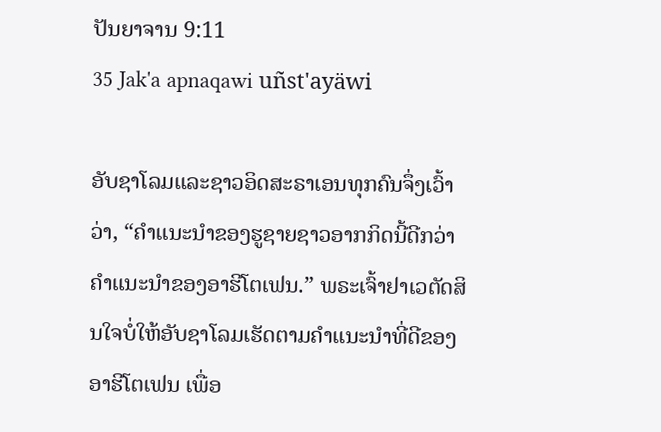ປັນຍາຈານ 9:11
35 Jak'a apnaqawi uñst'ayäwi

ອັບຊາໂລມແລະຊາວອິດສະຣາເອນທຸກຄົນຈຶ່ງເວົ້າວ່າ, “ຄຳແນະນຳຂອງຮູຊາຍຊາວອາກກິດນີ້ດີກວ່າຄຳແນະນຳຂອງອາຮີໂຕເຟນ.” ພຣະເຈົ້າຢາເວຕັດສິນໃຈບໍ່ໃຫ້ອັບຊາໂລມເຮັດຕາມຄຳແນະນຳທີ່ດີຂອງອາຮີໂຕເຟນ ເພື່ອ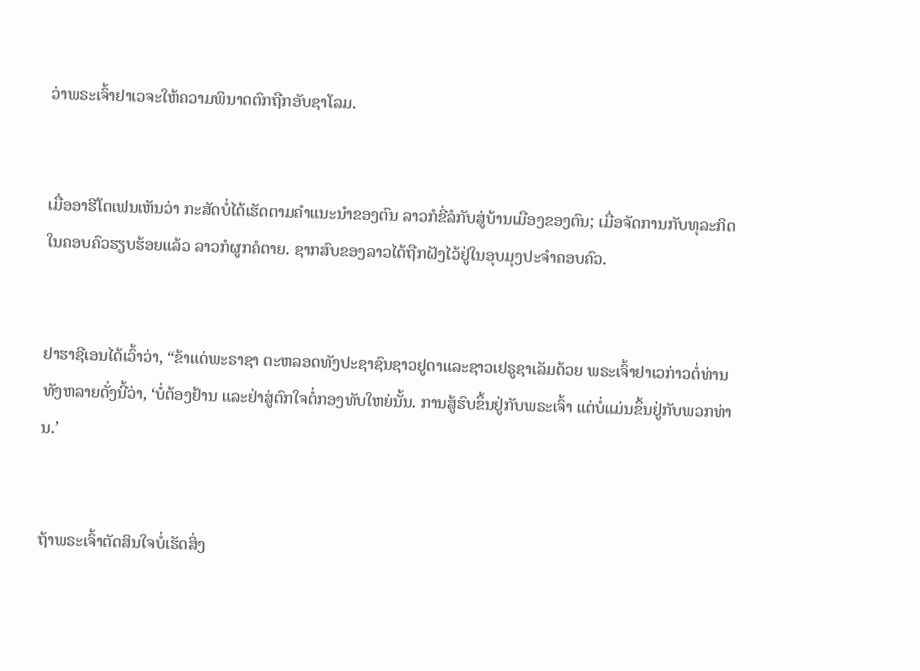ວ່າພຣະເຈົ້າຢາເວຈະໃຫ້ຄວາມພິນາດຕົກຖືກອັບຊາໂລມ.


ເມື່ອອາຮີໂຕເຟນເຫັນວ່າ ກະສັດບໍ່ໄດ້ເຮັດຕາມຄຳແນະນຳຂອງຕົນ ລາວກໍຂີ່ລໍກັບສູ່ບ້ານເມືອງຂອງຕົນ; ເມື່ອຈັດການກັບທຸລະກິດໃນຄອບຄົວຮຽບຮ້ອຍແລ້ວ ລາວກໍຜູກຄໍຕາຍ. ຊາກສົບຂອງລາວໄດ້ຖືກຝັງໄວ້ຢູ່ໃນອຸບມຸງປະຈຳຄອບຄົວ.


ຢາຮາຊີເອນໄດ້ເວົ້າວ່າ, “ຂ້າແດ່ພະຣາຊາ ຕະຫລອດທັງປະຊາຊົນຊາວຢູດາແລະຊາວເຢຣູຊາເລັມດ້ວຍ ພຣະເຈົ້າຢາເວກ່າວຕໍ່ທ່ານທັງຫລາຍດັ່ງນີ້ວ່າ, ‘ບໍ່ຕ້ອງຢ້ານ ແລະຢ່າສູ່ຕົກໃຈຕໍ່ກອງທັບໃຫຍ່ນັ້ນ. ການສູ້ຮົບຂຶ້ນຢູ່ກັບພຣະເຈົ້າ ແຕ່ບໍ່ແມ່ນຂຶ້ນຢູ່ກັບພວກທ່ານ.’


ຖ້າພຣະເຈົ້າຕັດສິນໃຈບໍ່ເຮັດສິ່ງ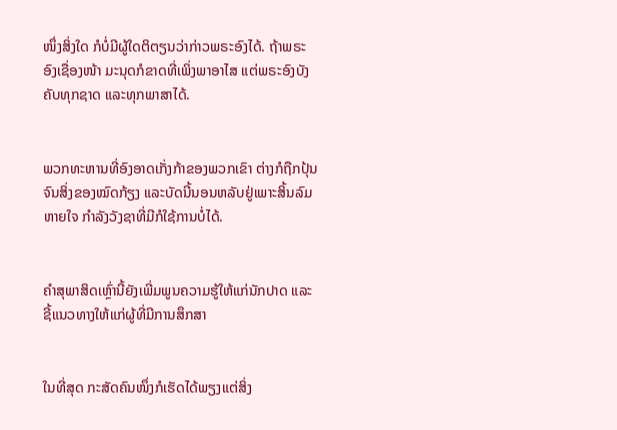ໜຶ່ງສິ່ງໃດ ກໍບໍ່ມີຜູ້ໃດຕິຕຽນວ່າກ່າວພຣະອົງໄດ້. ຖ້າພຣະອົງເຊື່ອງໜ້າ ມະນຸດກໍຂາດທີ່ເພິ່ງພາອາໄສ ແຕ່ພຣະອົງບັງຄັບທຸກຊາດ ແລະທຸກພາສາໄດ້.


ພວກທະຫານທີ່ອົງອາດເກັ່ງກ້າຂອງພວກເຂົາ ຕ່າງກໍຖືກປຸ້ນຈົນສິ່ງຂອງໝົດກ້ຽງ ແລະບັດນີ້ນອນຫລັບຢູ່ເພາະສິ້ນລົມຫາຍໃຈ ກຳລັງວັງຊາທີ່ມີກໍໃຊ້ການບໍ່ໄດ້.


ຄຳສຸພາສິດເຫຼົ່ານີ້ຍັງເພີ່ມພູນຄວາມຮູ້ໃຫ້ແກ່ນັກປາດ ແລະຊີ້ແນວທາງໃຫ້ແກ່ຜູ້ທີ່ມີການສຶກສາ


ໃນທີ່ສຸດ ກະສັດຄົນໜຶ່ງກໍເຮັດໄດ້ພຽງແຕ່ສິ່ງ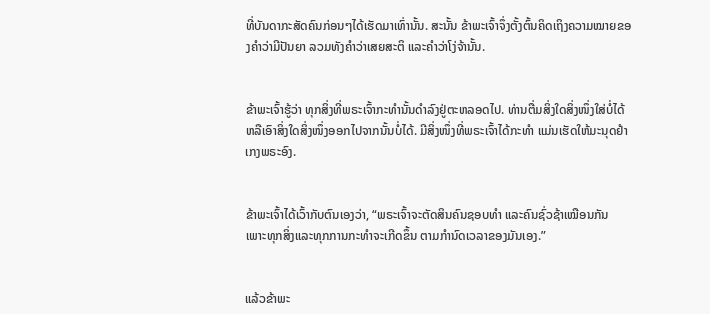ທີ່ບັນດາກະສັດຄົນກ່ອນໆໄດ້ເຮັດມາເທົ່ານັ້ນ. ສະນັ້ນ ຂ້າພະເຈົ້າຈຶ່ງຕັ້ງຕົ້ນຄິດເຖິງຄວາມໝາຍຂອງຄຳວ່າມີປັນຍາ ລວມທັງຄຳວ່າເສຍສະຕິ ແລະຄຳວ່າໂງ່ຈ້ານັ້ນ.


ຂ້າພະເຈົ້າຮູ້ວ່າ ທຸກສິ່ງທີ່ພຣະເຈົ້າກະທຳນັ້ນດຳລົງຢູ່ຕະຫລອດໄປ. ທ່ານຕື່ມສິ່ງໃດສິ່ງໜຶ່ງໃສ່ບໍ່ໄດ້ ຫລືເອົາສິ່ງໃດສິ່ງໜຶ່ງອອກໄປຈາກນັ້ນບໍ່ໄດ້. ມີສິ່ງໜຶ່ງທີ່ພຣະເຈົ້າໄດ້ກະທຳ ແມ່ນເຮັດໃຫ້ມະນຸດຢຳເກງພຣະອົງ.


ຂ້າພະເຈົ້າໄດ້ເວົ້າກັບຕົນເອງວ່າ, “ພຣະເຈົ້າຈະຕັດສິນຄົນຊອບທຳ ແລະຄົນຊົ່ວຊ້າເໝືອນກັນ ເພາະທຸກສິ່ງແລະທຸກການກະທຳຈະເກີດຂຶ້ນ ຕາມກຳນົດເວລາຂອງມັນເອງ.”


ແລ້ວຂ້າພະ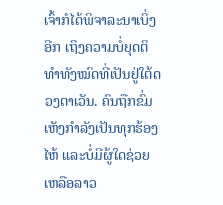ເຈົ້າກໍໄດ້ພິຈາລະນາເບິ່ງອີກ ເຖິງຄວາມບໍ່ຍຸດຕິທຳທັງໝົດທີ່ເປັນຢູ່ໃຕ້ດວງຕາເວັນ. ຄົນຖືກຂົ່ມເຫັງກຳລັງເປັນທຸກຮ້ອງໄຫ້ ແລະບໍ່ມີຜູ້ໃດຊ່ວຍເຫລືອລາວ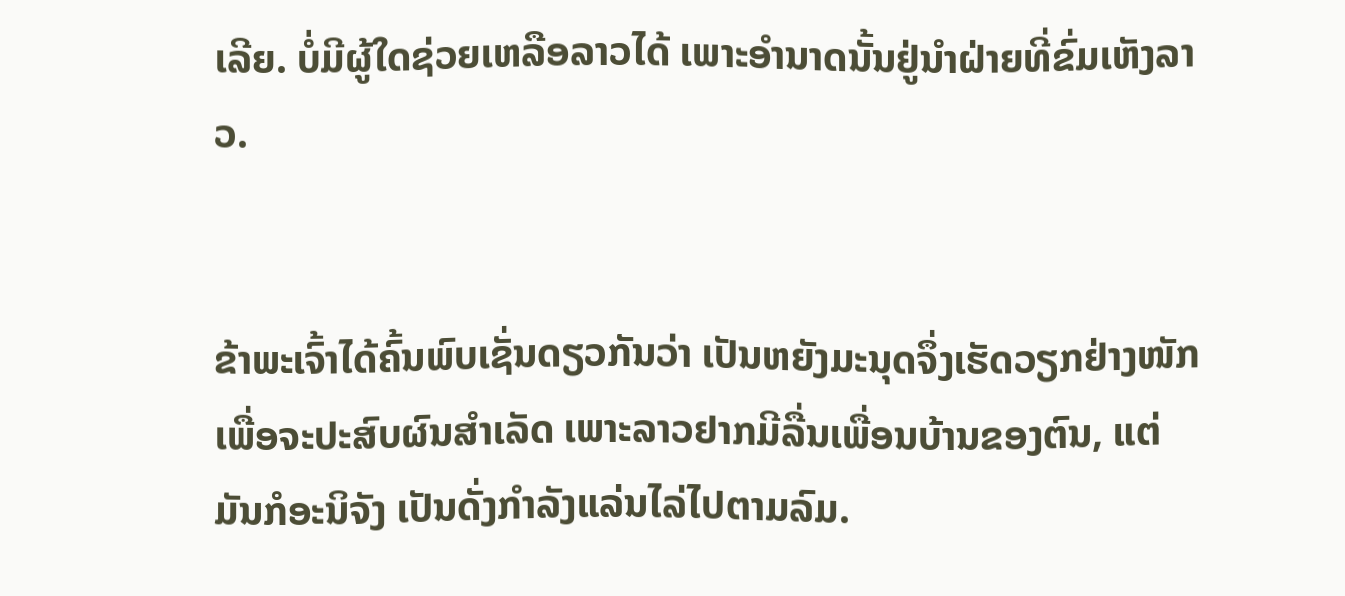ເລີຍ. ບໍ່ມີຜູ້ໃດຊ່ວຍເຫລືອລາວໄດ້ ເພາະອຳນາດນັ້ນຢູ່ນຳຝ່າຍທີ່ຂົ່ມເຫັງລາວ.


ຂ້າພະເຈົ້າໄດ້ຄົ້ນພົບເຊັ່ນດຽວກັນວ່າ ເປັນຫຍັງມະນຸດຈຶ່ງເຮັດວຽກຢ່າງໜັກເພື່ອຈະປະສົບຜົນສຳເລັດ ເພາະລາວຢາກມີລື່ນເພື່ອນບ້ານຂອງຕົນ, ແຕ່ມັນກໍອະນິຈັງ ເປັນດັ່ງກຳລັງແລ່ນໄລ່ໄປຕາມລົມ.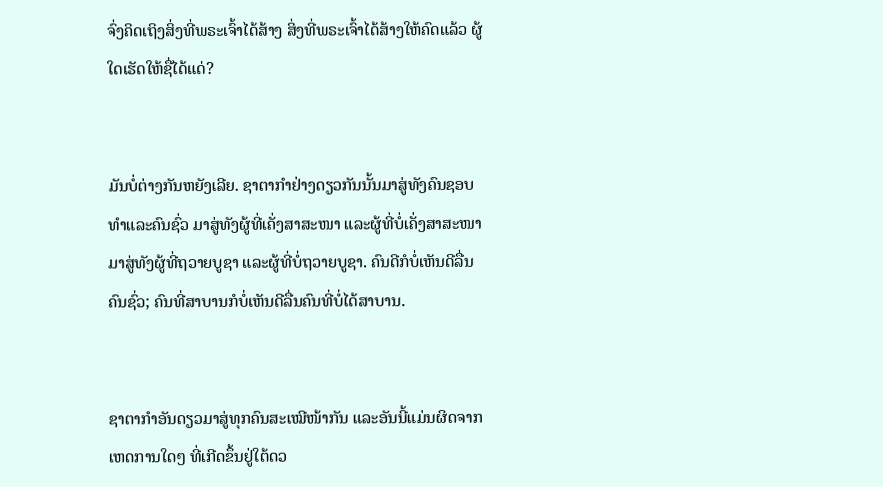ຈົ່ງຄິດເຖິງສິ່ງທີ່ພຣະເຈົ້າໄດ້ສ້າງ ສິ່ງທີ່ພຣະເຈົ້າໄດ້ສ້າງໃຫ້ຄົດແລ້ວ ຜູ້ໃດເຮັດໃຫ້ຊື່ໄດ້ແດ່?


ມັນບໍ່ຕ່າງກັນຫຍັງເລີຍ. ຊາຕາກຳຢ່າງດຽວກັນນັ້ນມາສູ່ທັງຄົນຊອບທຳແລະຄົນຊົ່ວ ມາສູ່ທັງຜູ້ທີ່ເຄັ່ງສາສະໜາ ແລະຜູ້ທີ່ບໍ່ເຄັ່ງສາສະໜາ ມາສູ່ທັງຜູ້ທີ່ຖວາຍບູຊາ ແລະຜູ້ທີ່ບໍ່ຖວາຍບູຊາ. ຄົນດີກໍບໍ່ເຫັນດີລື່ນຄົນຊົ່ວ; ຄົນທີ່ສາບານກໍບໍ່ເຫັນດີລື່ນຄົນທີ່ບໍ່ໄດ້ສາບານ.


ຊາຕາກຳອັນດຽວມາສູ່ທຸກຄົນສະເໝີໜ້າກັນ ແລະອັນນີ້ແມ່ນຜິດຈາກເຫດການໃດໆ ທີ່ເກີດຂຶ້ນຢູ່ໃຕ້ດວ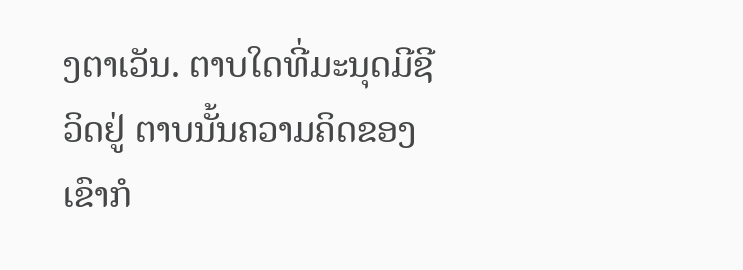ງຕາເວັນ. ຕາບໃດທີ່ມະນຸດມີຊີວິດຢູ່ ຕາບນັ້ນຄວາມຄິດຂອງເຂົາກໍ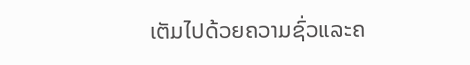ເຕັມໄປດ້ວຍຄວາມຊົ່ວແລະຄ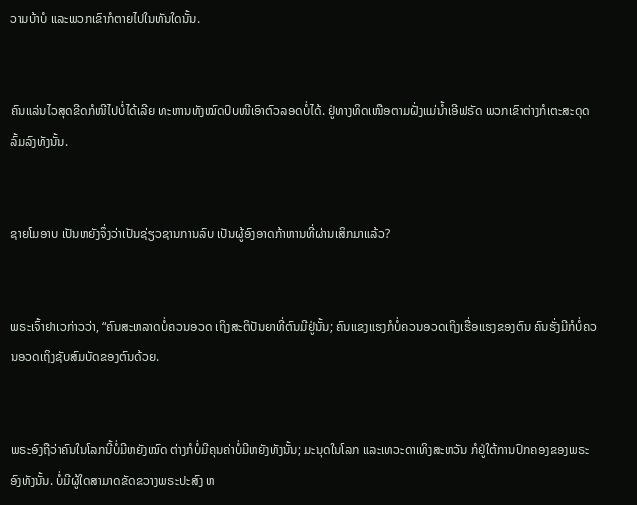ວາມບ້າບໍ ແລະພວກເຂົາກໍຕາຍໄປໃນທັນໃດນັ້ນ.


ຄົນແລ່ນໄວສຸດຂີດກໍໜີໄປບໍ່ໄດ້ເລີຍ ທະຫານທັງໝົດປົບໜີເອົາຕົວລອດບໍ່ໄດ້. ຢູ່ທາງທິດເໜືອຕາມຝັ່ງແມ່ນໍ້າເອີຟຣັດ ພວກເຂົາຕ່າງກໍເຕະສະດຸດລົ້ມລົງທັງນັ້ນ.


ຊາຍໂມອາບ ເປັນຫຍັງຈຶ່ງວ່າເປັນຊ່ຽວຊານການລົບ ເປັນຜູ້ອົງອາດກ້າຫານທີ່ຜ່ານເສິກມາແລ້ວ?


ພຣະເຈົ້າຢາເວກ່າວວ່າ, “ຄົນສະຫລາດບໍ່ຄວນອວດ ເຖິງສະຕິປັນຍາທີ່ຕົນມີຢູ່ນັ້ນ; ຄົນແຂງແຮງກໍບໍ່ຄວນອວດເຖິງເຮື່ອແຮງຂອງຕົນ ຄົນຮັ່ງມີກໍບໍ່ຄວນອວດເຖິງຊັບສົມບັດຂອງຕົນດ້ວຍ.


ພຣະອົງຖືວ່າຄົນໃນໂລກນີ້ບໍ່ມີຫຍັງໝົດ ຕ່າງກໍບໍ່ມີຄຸນຄ່າບໍ່ມີຫຍັງທັງນັ້ນ; ມະນຸດໃນໂລກ ແລະເທວະດາເທິງສະຫວັນ ກໍຢູ່ໃຕ້ການປົກຄອງຂອງພຣະອົງທັງນັ້ນ. ບໍ່ມີຜູ້ໃດສາມາດຂັດຂວາງພຣະປະສົງ ຫ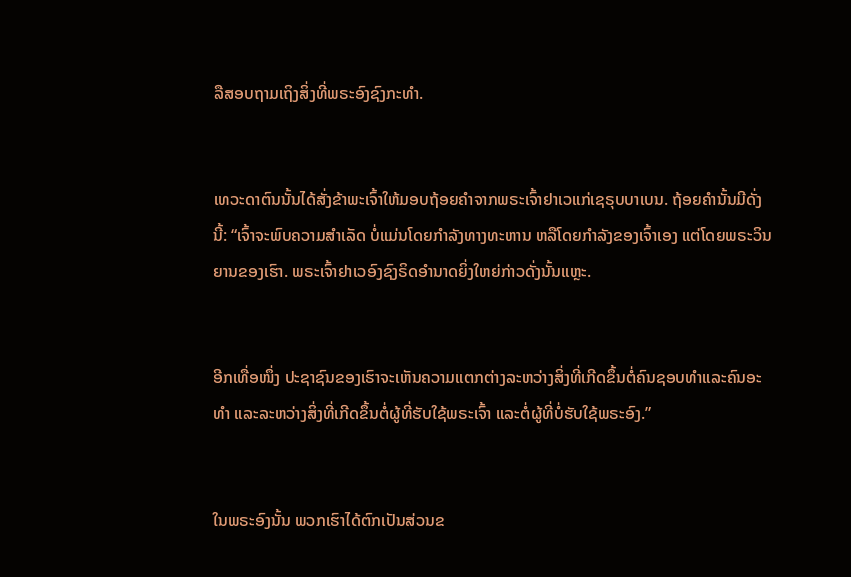ລືສອບຖາມເຖິງສິ່ງທີ່ພຣະອົງຊົງກະທຳ.


ເທວະດາຕົນນັ້ນໄດ້ສັ່ງຂ້າພະເຈົ້າໃຫ້ມອບຖ້ອຍຄຳຈາກພຣະເຈົ້າຢາເວແກ່ເຊຣຸບບາເບນ. ຖ້ອຍຄຳນັ້ນມີດັ່ງນີ້: “ເຈົ້າຈະພົບຄວາມສຳເລັດ ບໍ່ແມ່ນໂດຍກຳລັງທາງທະຫານ ຫລືໂດຍກຳລັງຂອງເຈົ້າເອງ ແຕ່ໂດຍພຣະວິນຍານຂອງເຮົາ. ພຣະເຈົ້າຢາເວອົງຊົງຣິດອຳນາດຍິ່ງໃຫຍ່ກ່າວດັ່ງນັ້ນແຫຼະ.


ອີກເທື່ອໜຶ່ງ ປະຊາຊົນຂອງເຮົາຈະເຫັນຄວາມແຕກຕ່າງລະຫວ່າງສິ່ງທີ່ເກີດຂຶ້ນຕໍ່ຄົນຊອບທຳແລະຄົນອະທຳ ແລະລະຫວ່າງສິ່ງທີ່ເກີດຂຶ້ນຕໍ່ຜູ້ທີ່ຮັບໃຊ້ພຣະເຈົ້າ ແລະຕໍ່ຜູ້ທີ່ບໍ່ຮັບໃຊ້ພຣະອົງ.”


ໃນພຣະອົງນັ້ນ ພວກເຮົາໄດ້ຕົກເປັນສ່ວນຂ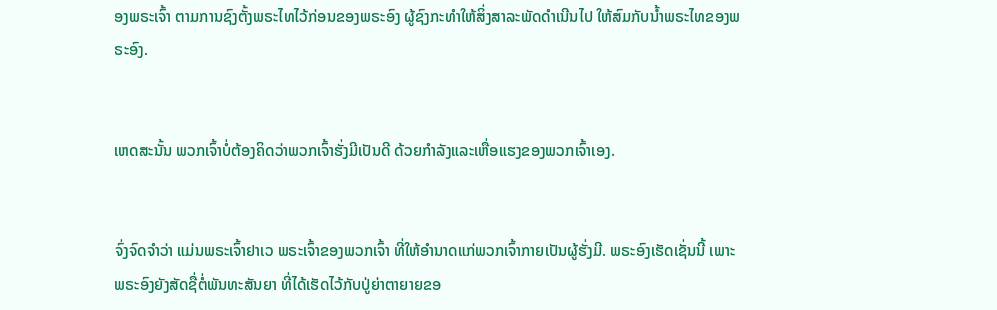ອງພຣະເຈົ້າ ຕາມການຊົງຕັ້ງພຣະໄທໄວ້ກ່ອນຂອງພຣະອົງ ຜູ້ຊົງກະທຳໃຫ້ສິ່ງສາລະພັດດຳເນີນໄປ ໃຫ້ສົມກັບນໍ້າພຣະໄທຂອງພຣະອົງ.


ເຫດສະນັ້ນ ພວກເຈົ້າບໍ່ຕ້ອງຄິດວ່າພວກເຈົ້າຮັ່ງມີເປັນດີ ດ້ວຍກຳລັງແລະເຫື່ອແຮງຂອງພວກເຈົ້າເອງ.


ຈົ່ງຈົດຈຳວ່າ ແມ່ນພຣະເຈົ້າຢາເວ ພຣະເຈົ້າຂອງພວກເຈົ້າ ທີ່ໃຫ້ອຳນາດແກ່ພວກເຈົ້າກາຍເປັນຜູ້ຮັ່ງມີ. ພຣະອົງເຮັດເຊັ່ນນີ້ ເພາະພຣະອົງຍັງສັດຊື່ຕໍ່ພັນທະສັນຍາ ທີ່ໄດ້ເຮັດໄວ້ກັບປູ່ຍ່າຕາຍາຍຂອ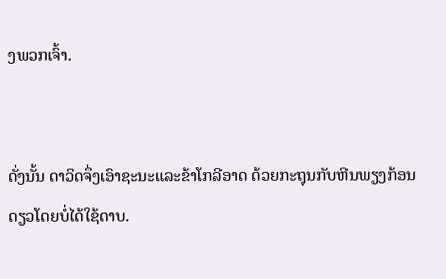ງພວກເຈົ້າ.


ດັ່ງນັ້ນ ດາວິດຈຶ່ງເອົາຊະນະແລະຂ້າໂກລີອາດ ດ້ວຍກະຖຸນກັບຫີນພຽງກ້ອນດຽວໂດຍບໍ່ໄດ້ໃຊ້ດາບ.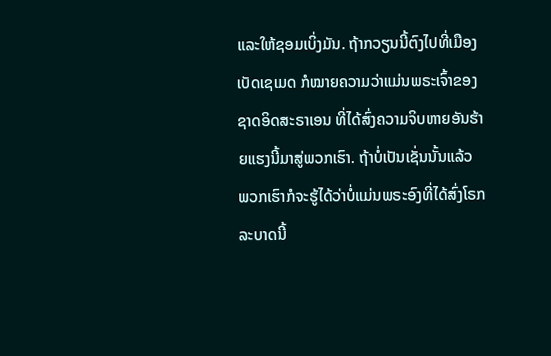ແລະໃຫ້ຊອມເບິ່ງມັນ. ຖ້າກວຽນນີ້ຕົງໄປທີ່ເມືອງເບັດເຊເມດ ກໍໝາຍຄວາມວ່າແມ່ນພຣະເຈົ້າຂອງຊາດອິດສະຣາເອນ ທີ່ໄດ້ສົ່ງຄວາມຈິບຫາຍອັນຮ້າຍແຮງນີ້ມາສູ່ພວກເຮົາ. ຖ້າບໍ່ເປັນເຊັ່ນນັ້ນແລ້ວ ພວກເຮົາກໍຈະຮູ້ໄດ້ວ່າບໍ່ແມ່ນພຣະອົງທີ່ໄດ້ສົ່ງໂຣກລະບາດນີ້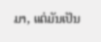ມາ, ແຕ່ມັນເປັນ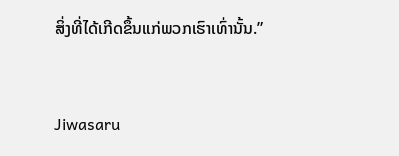ສິ່ງທີ່ໄດ້ເກີດຂຶ້ນແກ່ພວກເຮົາເທົ່ານັ້ນ.”


Jiwasaru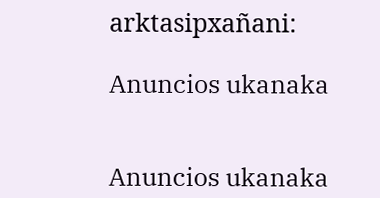arktasipxañani:

Anuncios ukanaka


Anuncios ukanaka